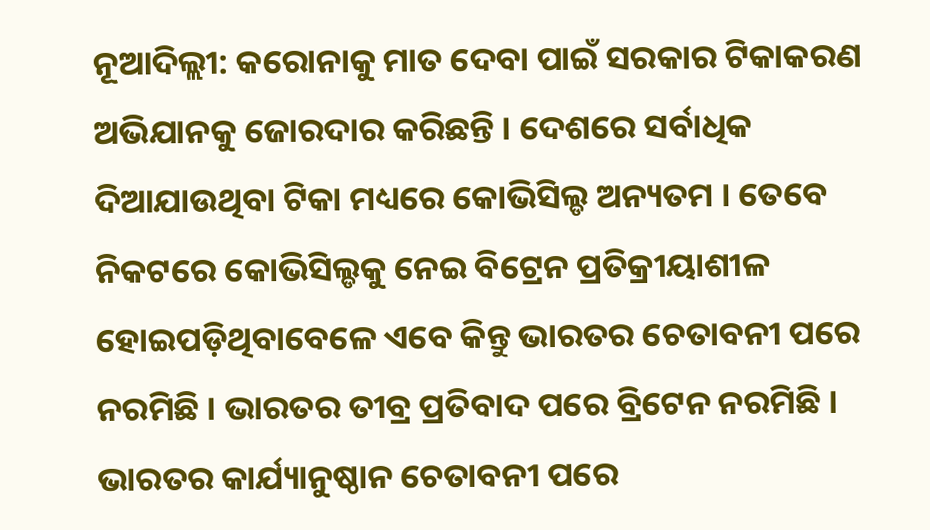ନୂଆଦିଲ୍ଲୀ: କରୋନାକୁ ମାତ ଦେବା ପାଇଁ ସରକାର ଟିକାକରଣ ଅଭିଯାନକୁ ଜୋରଦାର କରିଛନ୍ତି । ଦେଶରେ ସର୍ବାଧିକ ଦିଆଯାଉଥିବା ଟିକା ମଧ୍ୟରେ କୋଭିସିଲ୍ଡ ଅନ୍ୟତମ । ତେବେ ନିକଟରେ କୋଭିସିଲ୍ଡକୁ ନେଇ ବିଟ୍ରେନ ପ୍ରତିକ୍ରୀୟାଶୀଳ ହୋଇପଡ଼ିଥିବାବେଳେ ଏବେ କିନ୍ତୁ ଭାରତର ଚେତାବନୀ ପରେ ନରମିଛି । ଭାରତର ତୀବ୍ର ପ୍ରତିବାଦ ପରେ ବ୍ରିଟେନ ନରମିଛି । ଭାରତର କାର୍ଯ୍ୟାନୁଷ୍ଠାନ ଚେତାବନୀ ପରେ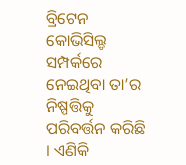ବ୍ରିଟେନ କୋଭିସିଲ୍ଡ ସମ୍ପର୍କରେ ନେଇଥିବା ତା’ର ନିଷ୍ପତ୍ତିକୁ ପରିବର୍ତ୍ତନ କରିଛି । ଏଣିକି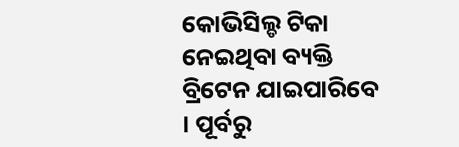କୋଭିସିଲ୍ଡ ଟିକା ନେଇଥିବା ବ୍ୟକ୍ତି ବ୍ରିଟେନ ଯାଇପାରିବେ । ପୂର୍ବରୁ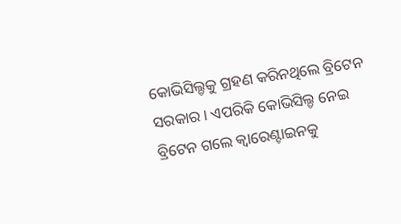କୋଭିସିଲ୍ଡକୁ ଗ୍ରହଣ କରିନଥିଲେ ବ୍ରିଟେନ ସରକାର । ଏପରିକି କୋଭିସିଲ୍ଡ ନେଇ ବ୍ରିଟେନ ଗଲେ କ୍ୱାରେଣ୍ଟାଇନକୁ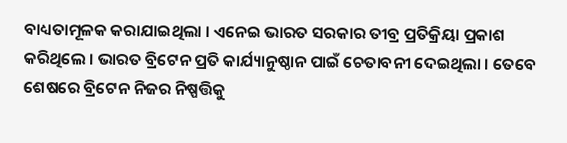ବାଧ୍ୟତାମୂଳକ କରାଯାଇଥିଲା । ଏନେଇ ଭାରତ ସରକାର ତୀବ୍ର ପ୍ରତିକ୍ରିୟା ପ୍ରକାଶ କରିଥିଲେ । ଭାରତ ବ୍ରିଟେନ ପ୍ରତି କାର୍ଯ୍ୟାନୁଷ୍ଠାନ ପାଇଁ ଚେତାବନୀ ଦେଇଥିଲା । ତେବେ ଶେଷରେ ବ୍ରିଟେନ ନିଜର ନିଷ୍ପତ୍ତିକୁ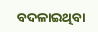ବଦଳାଇଥିବା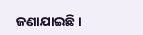ଜଣାଯାଇଛି ।